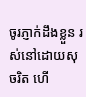ចូរភ្ញាក់ដឹងខ្លួន រស់នៅដោយសុចរិត ហើ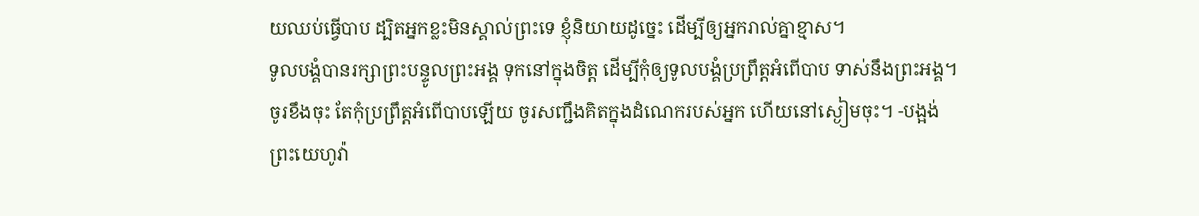យឈប់ធ្វើបាប ដ្បិតអ្នកខ្លះមិនស្គាល់ព្រះទេ ខ្ញុំនិយាយដូច្នេះ ដើម្បីឲ្យអ្នករាល់គ្នាខ្មាស។
ទូលបង្គំបានរក្សាព្រះបន្ទូលព្រះអង្គ ទុកនៅក្នុងចិត្ត ដើម្បីកុំឲ្យទូលបង្គំប្រព្រឹត្តអំពើបាប ទាស់នឹងព្រះអង្គ។
ចូរខឹងចុះ តែកុំប្រព្រឹត្តអំពើបាបឡើយ ចូរសញ្ជឹងគិតក្នុងដំណេករបស់អ្នក ហើយនៅស្ងៀមចុះ។ -បង្អង់
ព្រះយេហូវ៉ា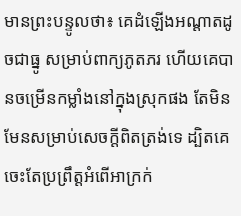មានព្រះបន្ទូលថា៖ គេដំឡើងអណ្ដាតដូចជាធ្នូ សម្រាប់ពាក្យភូតភរ ហើយគេបានចម្រើនកម្លាំងនៅក្នុងស្រុកផង តែមិនមែនសម្រាប់សេចក្ដីពិតត្រង់ទេ ដ្បិតគេចេះតែប្រព្រឹត្តអំពើអាក្រក់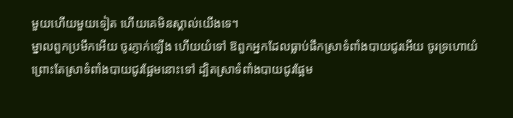មួយហើយមួយទៀត ហើយគេមិនស្គាល់យើងទេ។
ម្នាលពួកប្រមឹកអើយ ចូរភ្ញាក់ឡើង ហើយយំទៅ ឱពួកអ្នកដែលធ្លាប់ផឹកស្រាទំពាំងបាយជូរអើយ ចូរទ្រហោយំ ព្រោះតែស្រាទំពាំងបាយជូរផ្អែមនោះទៅ ដ្បិតស្រាទំពាំងបាយជូរផ្អែម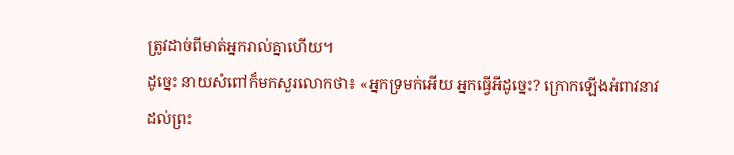ត្រូវដាច់ពីមាត់អ្នករាល់គ្នាហើយ។
ដូច្នេះ នាយសំពៅក៏មកសួរលោកថា៖ «អ្នកទ្រមក់អើយ អ្នកធ្វើអីដូច្នេះ? ក្រោកឡើងអំពាវនាវដល់ព្រះ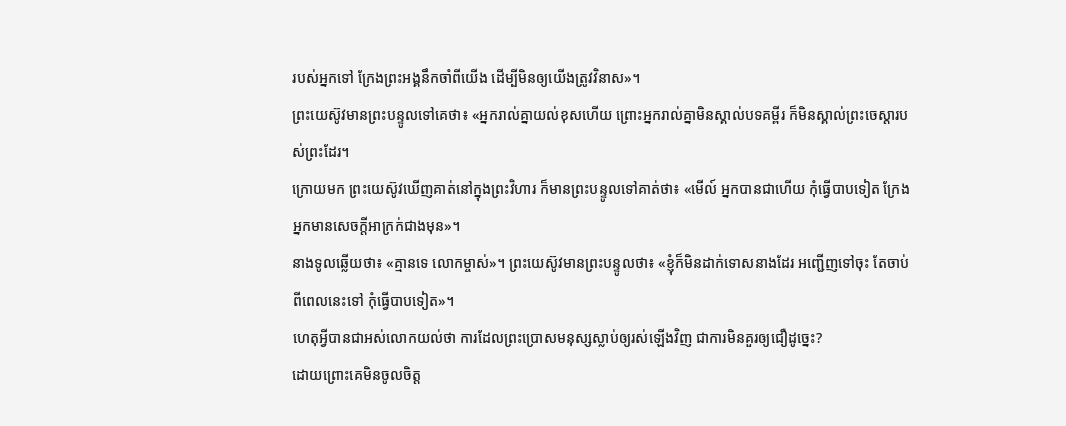របស់អ្នកទៅ ក្រែងព្រះអង្គនឹកចាំពីយើង ដើម្បីមិនឲ្យយើងត្រូវវិនាស»។
ព្រះយេស៊ូវមានព្រះបន្ទូលទៅគេថា៖ «អ្នករាល់គ្នាយល់ខុសហើយ ព្រោះអ្នករាល់គ្នាមិនស្គាល់បទគម្ពីរ ក៏មិនស្គាល់ព្រះចេស្តារបស់ព្រះដែរ។
ក្រោយមក ព្រះយេស៊ូវឃើញគាត់នៅក្នុងព្រះវិហារ ក៏មានព្រះបន្ទូលទៅគាត់ថា៖ «មើល៍ អ្នកបានជាហើយ កុំធ្វើបាបទៀត ក្រែងអ្នកមានសេចក្តីអាក្រក់ជាងមុន»។
នាងទូលឆ្លើយថា៖ «គ្មានទេ លោកម្ចាស់»។ ព្រះយេស៊ូវមានព្រះបន្ទូលថា៖ «ខ្ញុំក៏មិនដាក់ទោសនាងដែរ អញ្ជើញទៅចុះ តែចាប់ពីពេលនេះទៅ កុំធ្វើបាបទៀត»។
ហេតុអ្វីបានជាអស់លោកយល់ថា ការដែលព្រះប្រោសមនុស្សស្លាប់ឲ្យរស់ឡើងវិញ ជាការមិនគួរឲ្យជឿដូច្នេះ?
ដោយព្រោះគេមិនចូលចិត្ត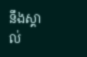នឹងស្គាល់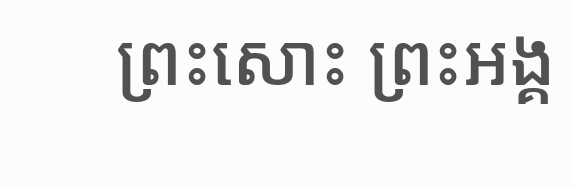ព្រះសោះ ព្រះអង្គ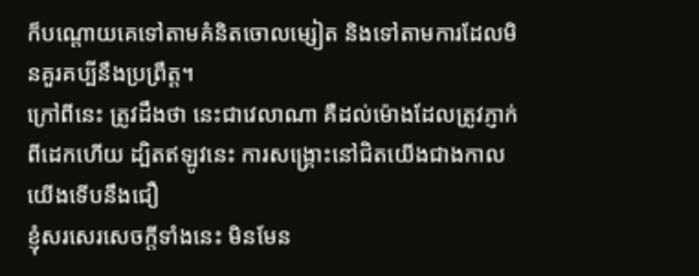ក៏បណ្ដោយគេទៅតាមគំនិតចោលម្សៀត និងទៅតាមការដែលមិនគួរគប្បីនឹងប្រព្រឹត្ត។
ក្រៅពីនេះ ត្រូវដឹងថា នេះជាវេលាណា គឺដល់ម៉ោងដែលត្រូវភ្ញាក់ពីដេកហើយ ដ្បិតឥឡូវនេះ ការសង្គ្រោះនៅជិតយើងជាងកាលយើងទើបនឹងជឿ
ខ្ញុំសរសេរសេចក្តីទាំងនេះ មិនមែន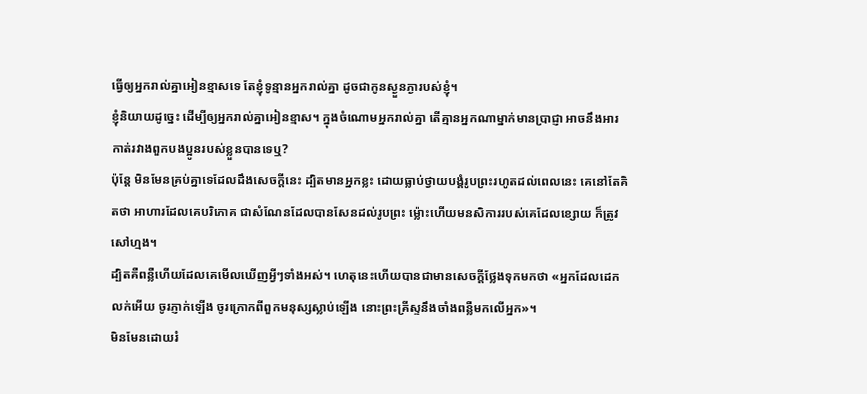ធ្វើឲ្យអ្នករាល់គ្នាអៀនខ្មាសទេ តែខ្ញុំទូន្មានអ្នករាល់គ្នា ដូចជាកូនស្ងួនភ្ងារបស់ខ្ញុំ។
ខ្ញុំនិយាយដូច្នេះ ដើម្បីឲ្យអ្នករាល់គ្នាអៀនខ្មាស។ ក្នុងចំណោមអ្នករាល់គ្នា តើគ្មានអ្នកណាម្នាក់មានប្រាជ្ញា អាចនឹងអារកាត់រវាងពួកបងប្អូនរបស់ខ្លួនបានទេឬ?
ប៉ុន្តែ មិនមែនគ្រប់គ្នាទេដែលដឹងសេចក្ដីនេះ ដ្បិតមានអ្នកខ្លះ ដោយធ្លាប់ថ្វាយបង្គំរូបព្រះរហូតដល់ពេលនេះ គេនៅតែគិតថា អាហារដែលគេបរិភោគ ជាសំណែនដែលបានសែនដល់រូបព្រះ ម៉្លោះហើយមនសិការរបស់គេដែលខ្សោយ ក៏ត្រូវសៅហ្មង។
ដ្បិតគឺពន្លឺហើយដែលគេមើលឃើញអ្វីៗទាំងអស់។ ហេតុនេះហើយបានជាមានសេចក្ដីថ្លែងទុកមកថា «អ្នកដែលដេកលក់អើយ ចូរភ្ញាក់ឡើង ចូរក្រោកពីពួកមនុស្សស្លាប់ឡើង នោះព្រះគ្រីស្ទនឹងចាំងពន្លឺមកលើអ្នក»។
មិនមែនដោយរំ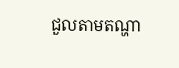ជួលតាមតណ្ហា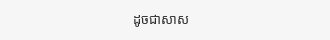ដូចជាសាស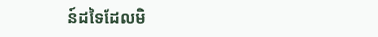ន៍ដទៃដែលមិ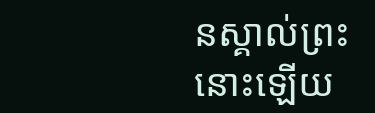នស្គាល់ព្រះនោះឡើយ